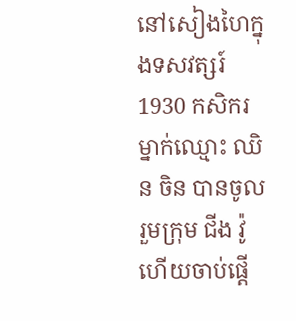នៅសៀងហៃក្នុងទសវត្សរ៍ 1930 កសិករម្នាក់ឈ្មោះ ឈិន ចិន បានចូលរួមក្រុម ជីង វ៉ូ ហើយចាប់ផ្តើ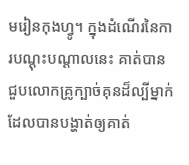មរៀនកុងហ្វូ។ ក្នុងដំណើរនៃការបណ្តុះបណ្តាលនេះ គាត់បានជួបលោកគ្រូក្បាច់គុនដ៏ល្បីម្នាក់ ដែលបានបង្ហាត់ឲ្យគាត់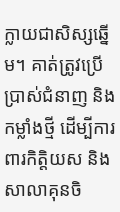ក្លាយជាសិស្សឆ្នើម។ គាត់ត្រូវប្រើប្រាស់ជំនាញ និងកម្លាំងថ្មី ដើម្បីការពារកិត្តិយស និងសាលាគុនចិ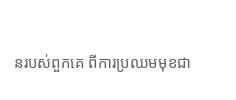នរបស់ពួកគេ ពីការប្រឈមមុខជា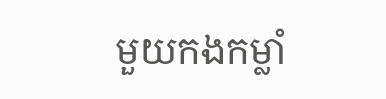មួយកងកម្លាំ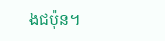ងជប៉ុន។